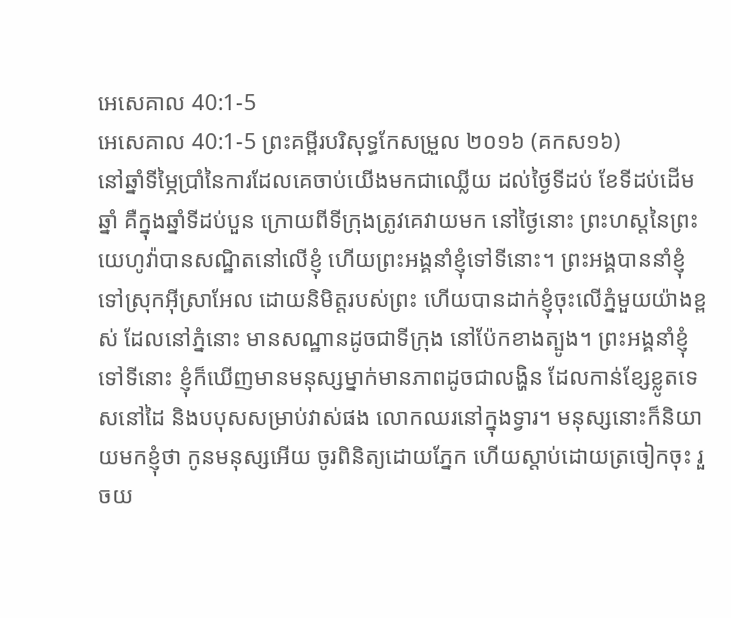អេសេគាល 40:1-5
អេសេគាល 40:1-5 ព្រះគម្ពីរបរិសុទ្ធកែសម្រួល ២០១៦ (គកស១៦)
នៅឆ្នាំទីម្ភៃប្រាំនៃការដែលគេចាប់យើងមកជាឈ្លើយ ដល់ថ្ងៃទីដប់ ខែទីដប់ដើមឆ្នាំ គឺក្នុងឆ្នាំទីដប់បួន ក្រោយពីទីក្រុងត្រូវគេវាយមក នៅថ្ងៃនោះ ព្រះហស្តនៃព្រះយេហូវ៉ាបានសណ្ឋិតនៅលើខ្ញុំ ហើយព្រះអង្គនាំខ្ញុំទៅទីនោះ។ ព្រះអង្គបាននាំខ្ញុំទៅស្រុកអ៊ីស្រាអែល ដោយនិមិត្តរបស់ព្រះ ហើយបានដាក់ខ្ញុំចុះលើភ្នំមួយយ៉ាងខ្ពស់ ដែលនៅភ្នំនោះ មានសណ្ឋានដូចជាទីក្រុង នៅប៉ែកខាងត្បូង។ ព្រះអង្គនាំខ្ញុំទៅទីនោះ ខ្ញុំក៏ឃើញមានមនុស្សម្នាក់មានភាពដូចជាលង្ហិន ដែលកាន់ខ្សែខ្លូតទេសនៅដៃ និងបបុសសម្រាប់វាស់ផង លោកឈរនៅក្នុងទ្វារ។ មនុស្សនោះក៏និយាយមកខ្ញុំថា កូនមនុស្សអើយ ចូរពិនិត្យដោយភ្នែក ហើយស្តាប់ដោយត្រចៀកចុះ រួចយ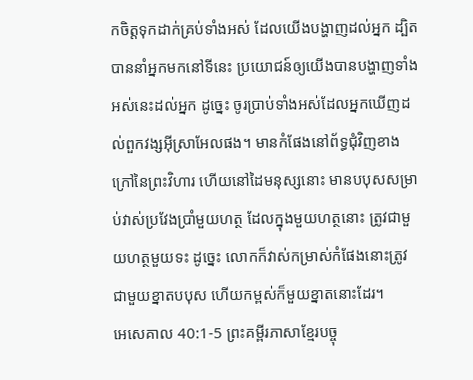កចិត្តទុកដាក់គ្រប់ទាំងអស់ ដែលយើងបង្ហាញដល់អ្នក ដ្បិតបាននាំអ្នកមកនៅទីនេះ ប្រយោជន៍ឲ្យយើងបានបង្ហាញទាំងអស់នេះដល់អ្នក ដូច្នេះ ចូរប្រាប់ទាំងអស់ដែលអ្នកឃើញដល់ពួកវង្សអ៊ីស្រាអែលផង។ មានកំផែងនៅព័ទ្ធជុំវិញខាងក្រៅនៃព្រះវិហារ ហើយនៅដៃមនុស្សនោះ មានបបុសសម្រាប់វាស់ប្រវែងប្រាំមួយហត្ថ ដែលក្នុងមួយហត្ថនោះ ត្រូវជាមួយហត្ថមួយទះ ដូច្នេះ លោកក៏វាស់កម្រាស់កំផែងនោះត្រូវជាមួយខ្នាតបបុស ហើយកម្ពស់ក៏មួយខ្នាតនោះដែរ។
អេសេគាល 40:1-5 ព្រះគម្ពីរភាសាខ្មែរបច្ចុ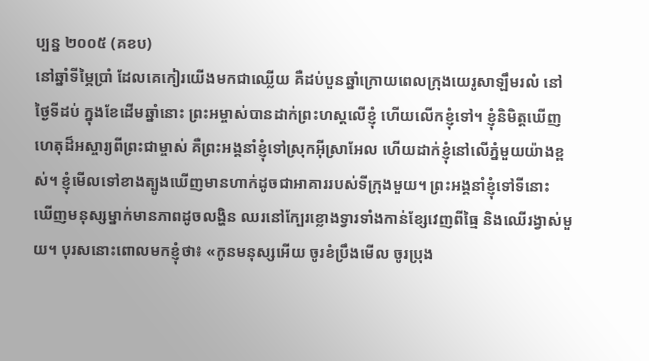ប្បន្ន ២០០៥ (គខប)
នៅឆ្នាំទីម្ភៃប្រាំ ដែលគេកៀរយើងមកជាឈ្លើយ គឺដប់បួនឆ្នាំក្រោយពេលក្រុងយេរូសាឡឹមរលំ នៅថ្ងៃទីដប់ ក្នុងខែដើមឆ្នាំនោះ ព្រះអម្ចាស់បានដាក់ព្រះហស្ដលើខ្ញុំ ហើយលើកខ្ញុំទៅ។ ខ្ញុំនិមិត្តឃើញហេតុដ៏អស្ចារ្យពីព្រះជាម្ចាស់ គឺព្រះអង្គនាំខ្ញុំទៅស្រុកអ៊ីស្រាអែល ហើយដាក់ខ្ញុំនៅលើភ្នំមួយយ៉ាងខ្ពស់។ ខ្ញុំមើលទៅខាងត្បូងឃើញមានហាក់ដូចជាអាគាររបស់ទីក្រុងមួយ។ ព្រះអង្គនាំខ្ញុំទៅទីនោះ ឃើញមនុស្សម្នាក់មានភាពដូចលង្ហិន ឈរនៅក្បែរខ្លោងទ្វារទាំងកាន់ខ្សែវេញពីធ្មៃ និងឈើរង្វាស់មួយ។ បុរសនោះពោលមកខ្ញុំថា៖ «កូនមនុស្សអើយ ចូរខំប្រឹងមើល ចូរប្រុង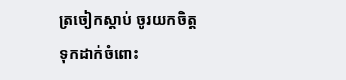ត្រចៀកស្ដាប់ ចូរយកចិត្តទុកដាក់ចំពោះ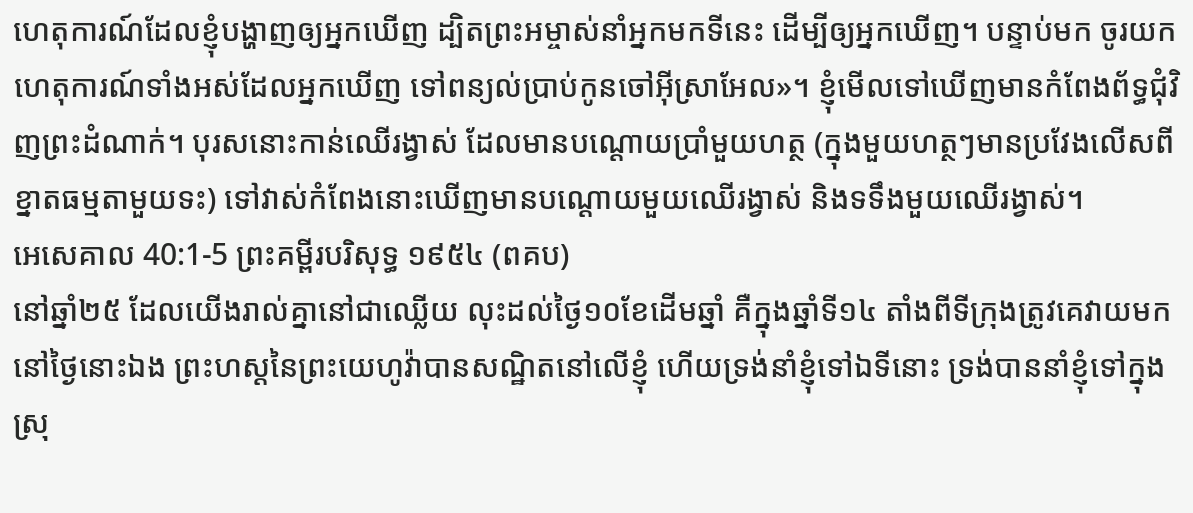ហេតុការណ៍ដែលខ្ញុំបង្ហាញឲ្យអ្នកឃើញ ដ្បិតព្រះអម្ចាស់នាំអ្នកមកទីនេះ ដើម្បីឲ្យអ្នកឃើញ។ បន្ទាប់មក ចូរយកហេតុការណ៍ទាំងអស់ដែលអ្នកឃើញ ទៅពន្យល់ប្រាប់កូនចៅអ៊ីស្រាអែល»។ ខ្ញុំមើលទៅឃើញមានកំពែងព័ទ្ធជុំវិញព្រះដំណាក់។ បុរសនោះកាន់ឈើរង្វាស់ ដែលមានបណ្ដោយប្រាំមួយហត្ថ (ក្នុងមួយហត្ថៗមានប្រវែងលើសពីខ្នាតធម្មតាមួយទះ) ទៅវាស់កំពែងនោះឃើញមានបណ្ដោយមួយឈើរង្វាស់ និងទទឹងមួយឈើរង្វាស់។
អេសេគាល 40:1-5 ព្រះគម្ពីរបរិសុទ្ធ ១៩៥៤ (ពគប)
នៅឆ្នាំ២៥ ដែលយើងរាល់គ្នានៅជាឈ្លើយ លុះដល់ថ្ងៃ១០ខែដើមឆ្នាំ គឺក្នុងឆ្នាំទី១៤ តាំងពីទីក្រុងត្រូវគេវាយមក នៅថ្ងៃនោះឯង ព្រះហស្តនៃព្រះយេហូវ៉ាបានសណ្ឋិតនៅលើខ្ញុំ ហើយទ្រង់នាំខ្ញុំទៅឯទីនោះ ទ្រង់បាននាំខ្ញុំទៅក្នុងស្រុ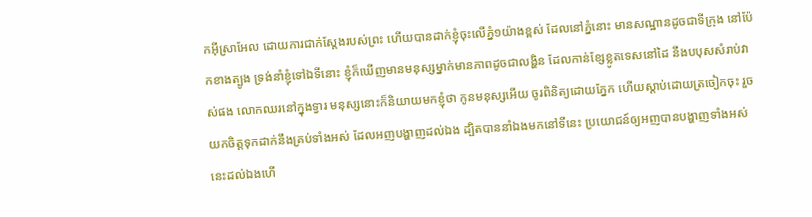កអ៊ីស្រាអែល ដោយការជាក់ស្តែងរបស់ព្រះ ហើយបានដាក់ខ្ញុំចុះលើភ្នំ១យ៉ាងខ្ពស់ ដែលនៅភ្នំនោះ មានសណ្ឋានដូចជាទីក្រុង នៅប៉ែកខាងត្បូង ទ្រង់នាំខ្ញុំទៅឯទីនោះ ខ្ញុំក៏ឃើញមានមនុស្សម្នាក់មានភាពដូចជាលង្ហិន ដែលកាន់ខ្សែខ្លូតទេសនៅដៃ នឹងបបុសសំរាប់វាស់ផង លោកឈរនៅក្នុងទ្វារ មនុស្សនោះក៏និយាយមកខ្ញុំថា កូនមនុស្សអើយ ចូរពិនិត្យដោយភ្នែក ហើយស្តាប់ដោយត្រចៀកចុះ រួចយកចិត្តទុកដាក់នឹងគ្រប់ទាំងអស់ ដែលអញបង្ហាញដល់ឯង ដ្បិតបាននាំឯងមកនៅទីនេះ ប្រយោជន៍ឲ្យអញបានបង្ហាញទាំងអស់នេះដល់ឯងហើ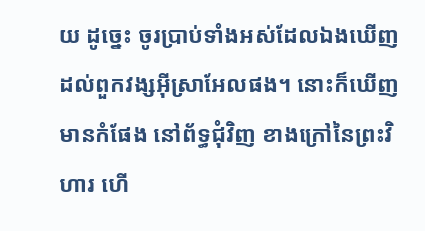យ ដូច្នេះ ចូរប្រាប់ទាំងអស់ដែលឯងឃើញ ដល់ពួកវង្សអ៊ីស្រាអែលផង។ នោះក៏ឃើញមានកំផែង នៅព័ទ្ធជុំវិញ ខាងក្រៅនៃព្រះវិហារ ហើ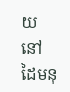យនៅដៃមនុ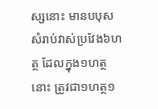ស្សនោះ មានបបុសសំរាប់វាស់ប្រវែង៦ហត្ថ ដែលក្នុង១ហត្ថនោះ ត្រូវជា១ហត្ថ១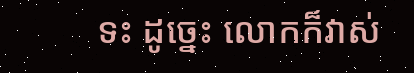ទះ ដូច្នេះ លោកក៏វាស់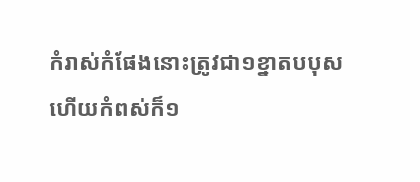កំរាស់កំផែងនោះត្រូវជា១ខ្នាតបបុស ហើយកំពស់ក៏១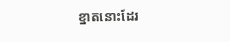ខ្នាតនោះដែរ